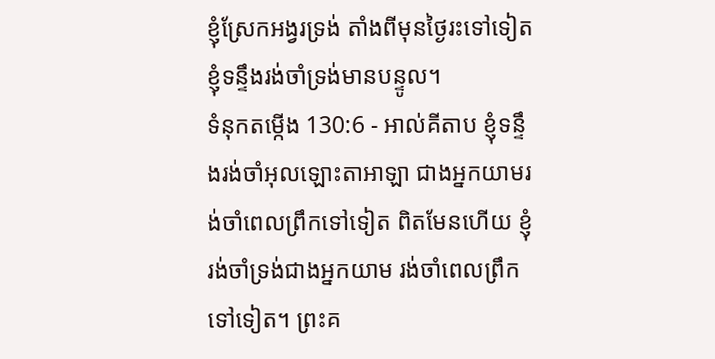ខ្ញុំស្រែកអង្វរទ្រង់ តាំងពីមុនថ្ងៃរះទៅទៀត ខ្ញុំទន្ទឹងរង់ចាំទ្រង់មានបន្ទូល។
ទំនុកតម្កើង 130:6 - អាល់គីតាប ខ្ញុំទន្ទឹងរង់ចាំអុលឡោះតាអាឡា ជាងអ្នកយាមរង់ចាំពេលព្រឹកទៅទៀត ពិតមែនហើយ ខ្ញុំរង់ចាំទ្រង់ជាងអ្នកយាម រង់ចាំពេលព្រឹកទៅទៀត។ ព្រះគ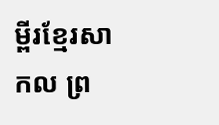ម្ពីរខ្មែរសាកល ព្រ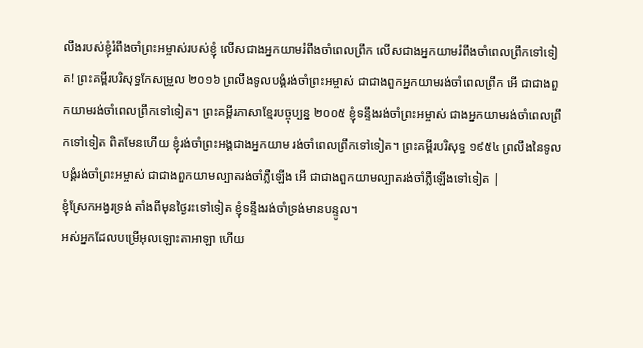លឹងរបស់ខ្ញុំរំពឹងចាំព្រះអម្ចាស់របស់ខ្ញុំ លើសជាងអ្នកយាមរំពឹងចាំពេលព្រឹក លើសជាងអ្នកយាមរំពឹងចាំពេលព្រឹកទៅទៀត! ព្រះគម្ពីរបរិសុទ្ធកែសម្រួល ២០១៦ ព្រលឹងទូលបង្គំរង់ចាំព្រះអម្ចាស់ ជាជាងពួកអ្នកយាមរង់ចាំពេលព្រឹក អើ ជាជាងពួកយាមរង់ចាំពេលព្រឹកទៅទៀត។ ព្រះគម្ពីរភាសាខ្មែរបច្ចុប្បន្ន ២០០៥ ខ្ញុំទន្ទឹងរង់ចាំព្រះអម្ចាស់ ជាងអ្នកយាមរង់ចាំពេលព្រឹកទៅទៀត ពិតមែនហើយ ខ្ញុំរង់ចាំព្រះអង្គជាងអ្នកយាម រង់ចាំពេលព្រឹកទៅទៀត។ ព្រះគម្ពីរបរិសុទ្ធ ១៩៥៤ ព្រលឹងនៃទូលបង្គំរង់ចាំព្រះអម្ចាស់ ជាជាងពួកយាមល្បាតរង់ចាំភ្លឺឡើង អើ ជាជាងពួកយាមល្បាតរង់ចាំភ្លឺឡើងទៅទៀត |
ខ្ញុំស្រែកអង្វរទ្រង់ តាំងពីមុនថ្ងៃរះទៅទៀត ខ្ញុំទន្ទឹងរង់ចាំទ្រង់មានបន្ទូល។
អស់អ្នកដែលបម្រើអុលឡោះតាអាឡា ហើយ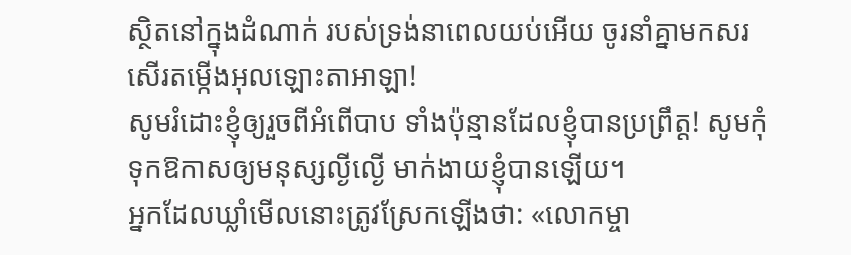ស្ថិតនៅក្នុងដំណាក់ របស់ទ្រង់នាពេលយប់អើយ ចូរនាំគ្នាមកសរសើរតម្កើងអុលឡោះតាអាឡា!
សូមរំដោះខ្ញុំឲ្យរួចពីអំពើបាប ទាំងប៉ុន្មានដែលខ្ញុំបានប្រព្រឹត្ត! សូមកុំទុកឱកាសឲ្យមនុស្សល្ងីល្ងើ មាក់ងាយខ្ញុំបានឡើយ។
អ្នកដែលឃ្លាំមើលនោះត្រូវស្រែកឡើងថា: «លោកម្ចា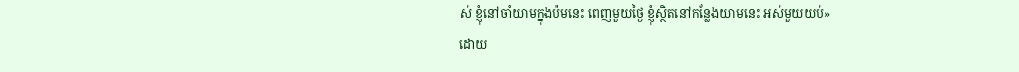ស់ ខ្ញុំនៅចាំយាមក្នុងប៉មនេះ ពេញមួយថ្ងៃ ខ្ញុំស្ថិតនៅកន្លែងយាមនេះ អស់មួយយប់»
ដោយ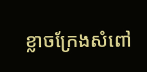ខ្លាចក្រែងសំពៅ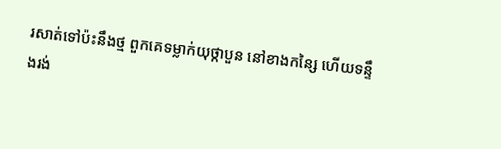រសាត់ទៅប៉ះនឹងថ្ម ពួកគេទម្លាក់យុថ្កាបួន នៅខាងកន្សៃ ហើយទន្ទឹងរង់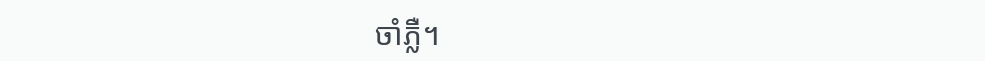ចាំភ្លឺ។